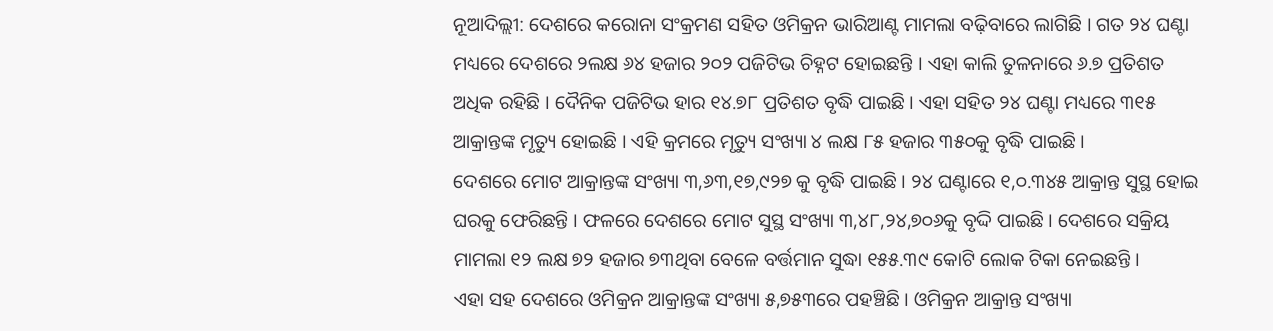ନୂଆଦିଲ୍ଲୀ: ଦେଶରେ କରୋନା ସଂକ୍ରମଣ ସହିତ ଓମିକ୍ରନ ଭାରିଆଣ୍ଟ ମାମଲା ବଢ଼ିବାରେ ଲାଗିଛି । ଗତ ୨୪ ଘଣ୍ଟା ମଧ୍ୟରେ ଦେଶରେ ୨ଲକ୍ଷ ୬୪ ହଜାର ୨୦୨ ପଜିଟିଭ ଚିହ୍ନଟ ହୋଇଛନ୍ତି । ଏହା କାଲି ତୁଳନାରେ ୬.୭ ପ୍ରତିଶତ ଅଧିକ ରହିଛି । ଦୈନିକ ପଜିଟିଭ ହାର ୧୪.୭୮ ପ୍ରତିଶତ ବୃଦ୍ଧି ପାଇଛି । ଏହା ସହିତ ୨୪ ଘଣ୍ଟା ମଧ୍ୟରେ ୩୧୫ ଆକ୍ରାନ୍ତଙ୍କ ମୃତ୍ୟୁ ହୋଇଛି । ଏହି କ୍ରମରେ ମୃତ୍ୟୁ ସଂଖ୍ୟା ୪ ଲକ୍ଷ ୮୫ ହଜାର ୩୫୦କୁ ବୃଦ୍ଧି ପାଇଛି ।
ଦେଶରେ ମୋଟ ଆକ୍ରାନ୍ତଙ୍କ ସଂଖ୍ୟା ୩,୬୩,୧୭,୯୨୭ କୁ ବୃଦ୍ଧି ପାଇଛି । ୨୪ ଘଣ୍ଟାରେ ୧,୦.୩୪୫ ଆକ୍ରାନ୍ତ ସୁସ୍ଥ ହୋଇ ଘରକୁ ଫେରିଛନ୍ତି । ଫଳରେ ଦେଶରେ ମୋଟ ସୁସ୍ଥ ସଂଖ୍ୟା ୩,୪୮,୨୪,୭୦୬କୁ ବୃଦ୍ଦି ପାଇଛି । ଦେଶରେ ସକ୍ରିୟ ମାମଲା ୧୨ ଲକ୍ଷ ୭୨ ହଜାର ୭୩ଥିବା ବେଳେ ବର୍ତ୍ତମାନ ସୁଦ୍ଧା ୧୫୫.୩୯ କୋଟି ଲୋକ ଟିକା ନେଇଛନ୍ତି ।
ଏହା ସହ ଦେଶରେ ଓମିକ୍ରନ ଆକ୍ରାନ୍ତଙ୍କ ସଂଖ୍ୟା ୫,୭୫୩ରେ ପହଞ୍ଚିଛି । ଓମିକ୍ରନ ଆକ୍ରାନ୍ତ ସଂଖ୍ୟା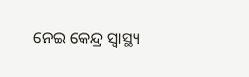ନେଇ କେନ୍ଦ୍ର ସ୍ୱାସ୍ଥ୍ୟ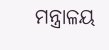ମନ୍ତ୍ରାଳୟ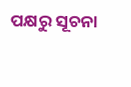ପକ୍ଷରୁ ସୂଚନା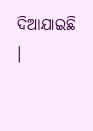ଦିଆଯାଇଛି ।